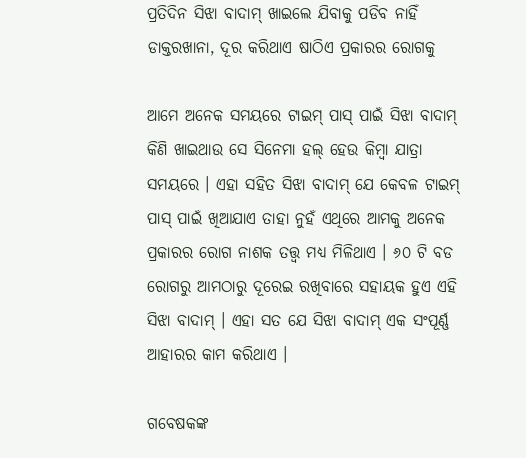ପ୍ରତିଦିନ ସିଝା ବାଦାମ୍ ଖାଇଲେ ଯିବାକୁ ପଡିବ ନାହିଁ ଡାକ୍ତରଖାନା, ଦୂର କରିଥାଏ ଷାଠିଏ ପ୍ରକାରର ରୋଗକୁ

ଆମେ ଅନେକ ସମୟରେ ଟାଇମ୍ ପାସ୍ ପାଇଁ ସିଝା ବାଦାମ୍ କିଣି ଖାଇଥାଉ ସେ ସିନେମା ହଲ୍ ହେଉ କିମ୍ବା ଯାତ୍ରା ସମୟରେ । ଏହା ସହିତ ସିଝା ବାଦାମ୍ ଯେ କେବଳ ଟାଇମ୍ ପାସ୍ ପାଇଁ ଖିଆଯାଏ ତାହା ନୁହଁ ଏଥିରେ ଆମକୁ ଅନେକ ପ୍ରକାରର ରୋଗ ନାଶକ ତତ୍ତ୍ୱ ମଧ୍ୟ ମିଳିଥାଏ । ୬୦ ଟି ବଡ ରୋଗରୁ ଆମଠାରୁ ଦୂରେଇ ରଖିବାରେ ସହାୟକ ହୁଏ ଏହି ସିଝା ବାଦାମ୍ । ଏହା ସତ ଯେ ସିଝା ବାଦାମ୍ ଏକ ସଂପୂର୍ଣ୍ଣ ଆହାରର କାମ କରିଥାଏ ।

ଗବେଷକଙ୍କ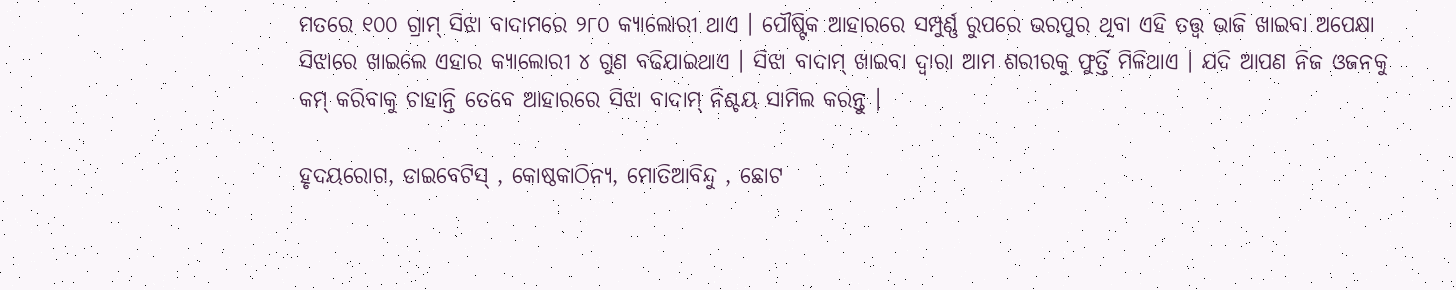ମତରେ ୧୦୦ ଗ୍ରାମ୍ ସିଝା ବାଦାମରେ ୨୮୦ କ୍ୟାଲୋରୀ ଥାଏ । ପୌଷ୍ଟିକ ଆହାରରେ ସମ୍ପୁର୍ଣ୍ଣ ରୁପରେ ଭରପୁର ଥିବା ଏହି ତତ୍ତ୍ୱ ଭାଜି ଖାଇବା ଅପେକ୍ଷା ସିଝାରେ ଖାଇଲେ ଏହାର କ୍ୟାଲୋରୀ ୪ ଗୁଣ ବଢିଯାଇଥାଏ । ସିଝା ବାଦାମ୍ ଖାଇବା ଦ୍ୱାରା ଆମ ଶରୀରକୁ ଫୁର୍ତ୍ତି ମିଳିଥାଏ । ଯଦି ଆପଣ ନିଜ ଓଜନକୁ କମ୍ କରିବାକୁ ଚାହାନ୍ତି ତେବେ ଆହାରରେ ସିଝା ବାଦାମ୍ ନିଶ୍ଚୟ ସାମିଲ କରନ୍ତୁ ।

ହୃଦୟରୋଗ, ଡାଇବେଟିସ୍ , କୋଷ୍ଠକାଠିନ୍ୟ, ମୋତିଆବିନ୍ଦୁ , ଛୋଟ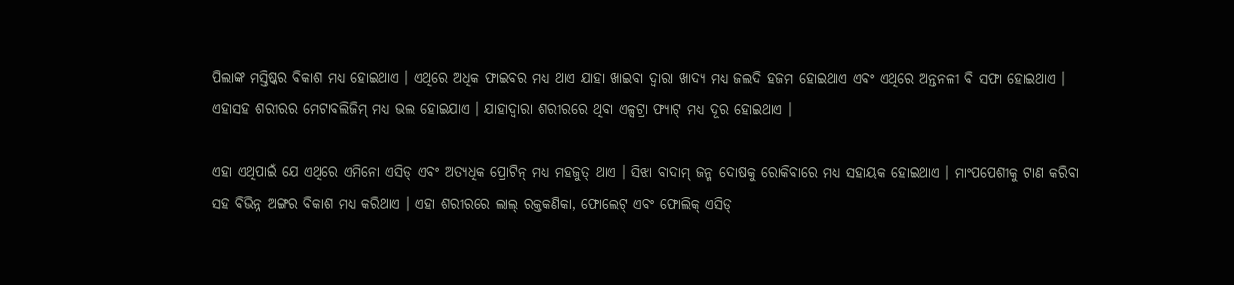ପିଲାଙ୍କ ମସ୍ତିଷ୍କର ବିକାଶ ମଧ୍ୟ ହୋଇଥାଏ । ଏଥିରେ ଅଧିକ ଫାଇବର ମଧ୍ୟ ଥାଏ ଯାହା ଖାଇବା ଦ୍ୱାରା ଖାଦ୍ୟ ମଧ୍ୟ ଜଲଦି ହଜମ ହୋଇଥାଏ ଏବଂ ଏଥିରେ ଅନ୍ତନଳୀ ବି ସଫା ହୋଇଥାଏ । ଏହାସହ ଶରୀରର ମେଟାବଲିଜିମ୍ ମଧ୍ୟ ଭଲ ହୋଇଯାଏ । ଯାହାଦ୍ୱାରା ଶରୀରରେ ଥିବା ଏଳ୍ସଟ୍ରା ଫ୍ୟାଟ୍ ମଧ୍ୟ ଦୂର ହୋଇଥାଏ ।

ଏହା ଏଥିପାଇଁ ଯେ ଏଥିରେ ଏମିନୋ ଏସିଡ୍ ଏବଂ ଅତ୍ୟଧିକ ପ୍ରୋଟିନ୍ ମଧ୍ୟ ମହଜୁତ୍ ଥାଏ । ସିଝା ବାଦାମ୍ ଜନ୍ମ ଦୋଷକୁ ରୋକିବାରେ ମଧ୍ୟ ସହାୟକ ହୋଇଥାଏ । ମାଂପପେଶୀକୁ ଟାଣ କରିବା ସହ ବିଭିନ୍ନ ଅଙ୍ଗର ବିକାଶ ମଧ୍ୟ କରିଥାଏ । ଏହା ଶରୀରରେ ଲାଲ୍ ରକ୍ତକଣିକା, ଫୋଲେଟ୍ ଏବଂ ଫୋଲିକ୍ ଏସିଡ୍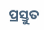ପ୍ରସ୍ତୁତ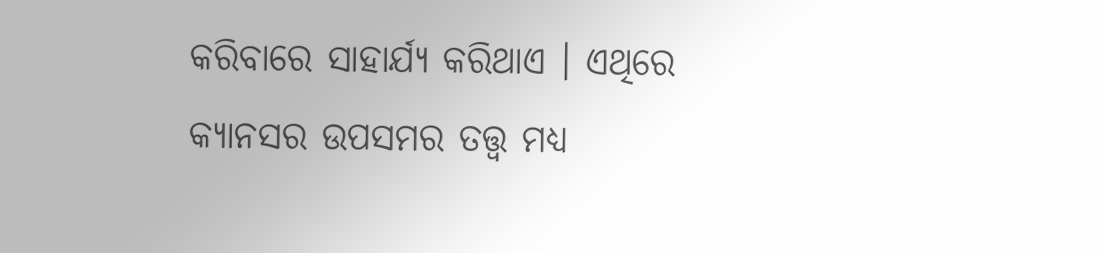କରିବାରେ ସାହାର୍ଯ୍ୟ କରିଥାଏ । ଏଥିରେ କ୍ୟାନସର ଉପସମର ତତ୍ତ୍ୱ ମଧ୍ୟ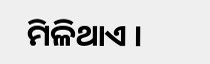ମିଳିଥାଏ ।